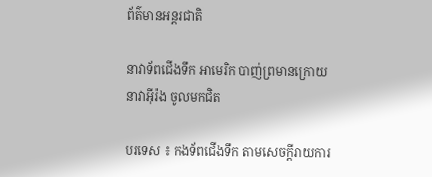ព័ត៌មានអន្តរជាតិ

នាវាទ័ពជើងទឹក អាមេរិក បាញ់ព្រមានក្រោយ នាវាអ៊ីរ៉ង ចូលមកជិត

បរទេស ៖ កងទ័ពជើងទឹក តាមសេចក្តីរាយការ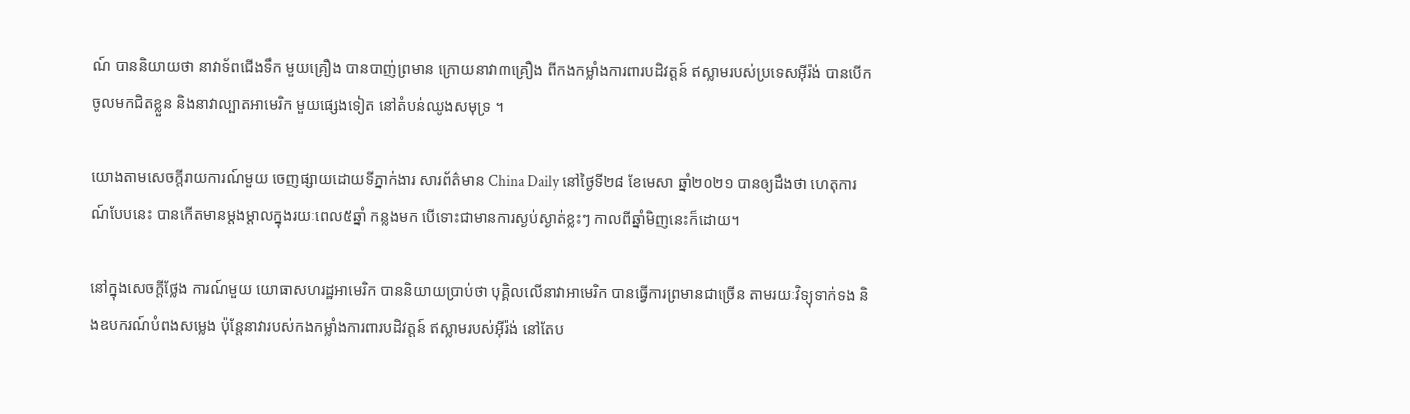ណ៍ បាននិយាយថា នាវាទ័ពជើងទឹក មួយគ្រឿង បានបាញ់ព្រមាន ក្រោយនាវា៣គ្រឿង ពីកងកម្លាំងការពារបដិវត្តន៍ ឥស្លាមរបស់ប្រទេសអ៊ីរ៉ង់ បានបើកចូលមកជិតខ្លួន និងនាវាល្បាតអាមេរិក មួយផ្សេងទៀត នៅតំបន់ឈូងសមុទ្រ ។

យោងតាមសេចក្តីរាយការណ៍មួយ ចេញផ្សាយដោយទីភ្នាក់ងារ សារព័ត៌មាន China Daily នៅថ្ងៃទី២៨ ខែមេសា ឆ្នាំ២០២១ បានឲ្យដឹងថា ហេតុការណ៍បែបនេះ បានកើតមានម្តងម្តាលក្នុងរយៈពេល៥ឆ្នាំ កន្លងមក បើទោះជាមានការស្ងប់ស្ងាត់ខ្លះៗ កាលពីឆ្នាំមិញនេះក៏ដោយ។

នៅក្នុងសេចក្តីថ្លែង ការណ៍មួយ យោធាសហរដ្ឋអាមេរិក បាននិយាយប្រាប់ថា បុគ្គិលលើនាវាអាមេរិក បានធ្វើការព្រមានជាច្រើន តាមរយៈវិទ្យុទាក់ទង និងឧបករណ៍បំពងសម្លេង ប៉ុន្តែនាវារបស់កងកម្លាំងការពារបដិវត្តន៍ ឥស្លាមរបស់អ៊ីរ៉ង់ នៅតែប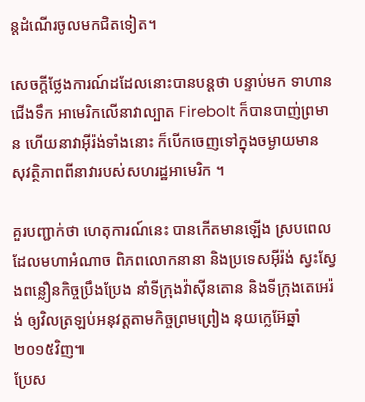ន្តដំណើរចូលមកជិតទៀត។

សេចក្តីថ្លែងការណ៍ដដែលនោះបានបន្តថា បន្ទាប់មក ទាហានជើងទឹក អាមេរិកលើនាវាល្បាត Firebolt ក៏បានបាញ់ព្រមាន ហើយនាវាអ៊ីរ៉ង់ទាំងនោះ ក៏បើកចេញទៅក្នុងចម្ងាយមាន សុវត្ថិភាពពីនាវារបស់សហរដ្ឋអាមេរិក ។

គួរបញ្ជាក់ថា ហេតុការណ៍នេះ បានកើតមានឡើង ស្របពេលដែលមហាអំណាច ពិភពលោកនានា និងប្រទេសអ៊ីរ៉ង់ ស្វះស្វែងពន្លឿនកិច្ចប្រឹងប្រែង នាំទីក្រុងវ៉ាស៊ីនតោន និងទីក្រុងតេអេរ៉ង់ ឲ្យវិលត្រឡប់អនុវត្តតាមកិច្ចព្រមព្រៀង នុយក្លេអ៊ែឆ្នាំ២០១៥វិញ៕
ប្រែស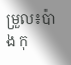ម្រួល៖ប៉ាង កុ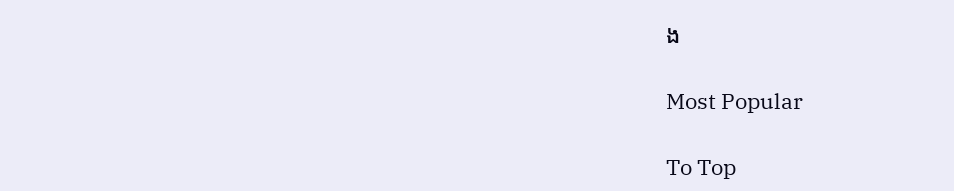ង

Most Popular

To Top